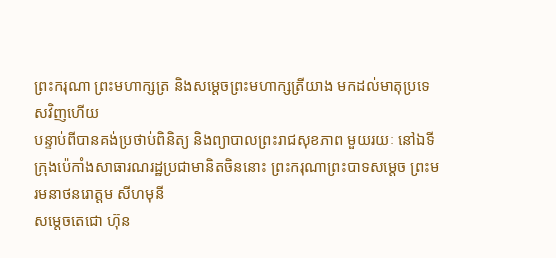ព្រះករុណា ព្រះមហាក្សត្រ និងសម្ដេចព្រះមហាក្សត្រីយាង មកដល់មាតុប្រទេសវិញហើយ
បន្ទាប់ពីបានគង់ប្រថាប់ពិនិត្យ និងព្យាបាលព្រះរាជសុខភាព មួយរយៈ នៅឯទីក្រុងប៉េកាំងសាធារណរដ្ឋប្រជាមានិតចិននោះ ព្រះករុណាព្រះបាទសម្ដេច ព្រះមរមនាថនរោត្ដម សីហមុនី
សម្តេចតេជោ ហ៊ុន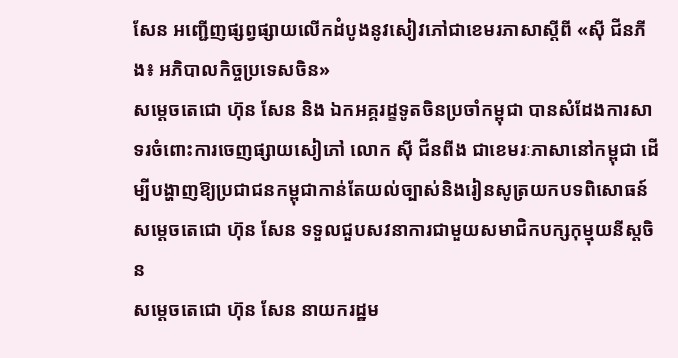សែន អញ្ជើញផ្សព្វផ្សាយលើកដំបូងនូវសៀវភៅជាខេមរភាសាស្តីពី «ស៊ី ជីនភីង៖ អភិបាលកិច្ចប្រទេសចិន»
សម្តេចតេជោ ហ៊ុន សែន និង ឯកអគ្គរដ្ខទូតចិនប្រចាំកម្ពុជា បានសំដែងការសាទរចំពោះការចេញផ្សាយសៀភៅ លោក ស៊ី ជីនពីង ជាខេមរៈភាសានៅកម្ពុជា ដើម្បីបង្ហាញឱ្យប្រជាជនកម្ពុជាកាន់តែយល់ច្បាស់និងរៀនសូត្រយកបទពិសោធន៍
សម្តេចតេជោ ហ៊ុន សែន ទទួលជួបសវនាការជាមួយសមាជិកបក្សកុម្មុយនីស្តចិន
សម្តេចតេជោ ហ៊ុន សែន នាយករដ្ឋម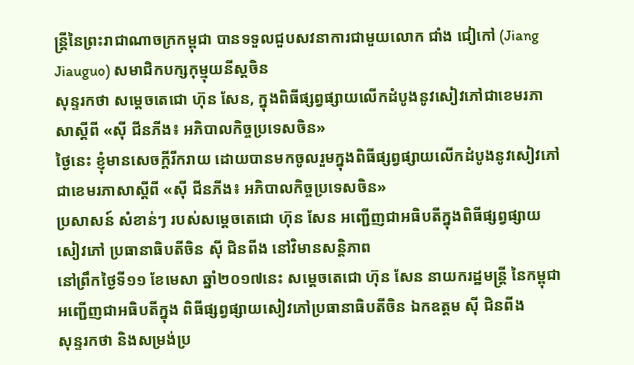ន្ត្រីនៃព្រះរាជាណាចក្រកម្ពុជា បានទទួលជួបសវនាការជាមួយលោក ជាំង ជៀកៅ (Jiang Jiauguo) សមាជិកបក្សកុម្មុយនីស្តចិន
សុន្ទរកថា សម្តេចតេជោ ហ៊ុន សែន, ក្នុងពិធីផ្សព្វផ្សាយលើកដំបូងនូវសៀវភៅជាខេមរភាសាស្តីពី «ស៊ី ជីនភីង៖ អភិបាលកិច្ចប្រទេសចិន»
ថ្ងៃនេះ ខ្ញុំមានសេចក្តីរីករាយ ដោយបានមកចូលរួមក្នុងពិធីផ្សព្វផ្សាយលើកដំបូងនូវសៀវភៅជាខេមរភាសាស្តីពី «ស៊ី ជីនភីង៖ អភិបាលកិច្ចប្រទេសចិន»
ប្រសាសន៍ សំខាន់ៗ របស់សម្តេចតេជោ ហ៊ុន សែន អញ្ជើញជាអធិបតីក្នុងពិធីផ្សព្វផ្សាយសៀវភៅ ប្រធានាធិបតីចិន ស៊ី ជិនពីង នៅវិមានសន្តិភាព
នៅព្រឹកថ្ងៃទី១១ ខែមេសា ឆ្នាំ២០១៧នេះ សម្តេចតេជោ ហ៊ុន សែន នាយករដ្ឋមន្រ្តី នៃកម្ពុជា អញ្ជើញជាអធិបតីក្នុង ពិធីផ្សព្វផ្សាយសៀវភៅប្រធានាធិបតីចិន ឯកឧត្តម ស៊ី ជិនពីង
សុន្ទរកថា និងសម្រង់ប្រ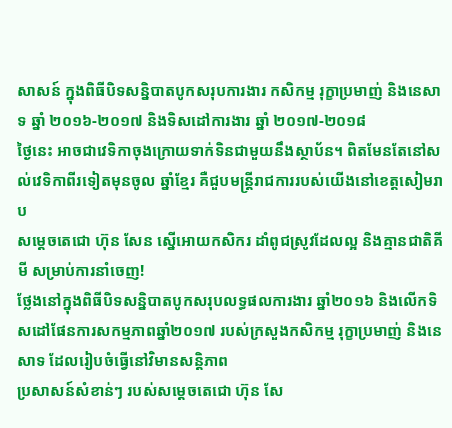សាសន៍ ក្នុងពិធីបិទសន្និបាតបូកសរុបការងារ កសិកម្ម រុក្ខាប្រមាញ់ និងនេសាទ ឆ្នាំ ២០១៦-២០១៧ និងទិសដៅការងារ ឆ្នាំ ២០១៧-២០១៨
ថ្ងៃនេះ អាចជាវេទិកាចុងក្រោយទាក់ទិនជាមួយនឹងស្ថាប័ន។ ពិតមែនតែនៅសល់វេទិកាពីរទៀតមុនចូល ឆ្នាំខ្មែរ គឺជួបមន្រ្តីរាជការរបស់យើងនៅខេត្តសៀមរាប
សម្តេចតេជោ ហ៊ុន សែន ស្នើអោយកសិករ ដាំពូជស្រូវដែលល្អ និងគ្មានជាតិគីមី សម្រាប់ការនាំចេញ!
ថ្លែងនៅក្នុងពិធីបិទសន្និបាតបូកសរុបលទ្ធផលការងារ ឆ្នាំ២០១៦ និងលើកទិសដៅផែនការសកម្មភាពឆ្នាំ២០១៧ របស់ក្រសួងកសិកម្ម រុក្ខាប្រមាញ់ និងនេសាទ ដែលរៀបចំធ្វើនៅវិមានសន្តិភាព
ប្រសាសន៍សំខាន់ៗ របស់សម្តេចតេជោ ហ៊ុន សែ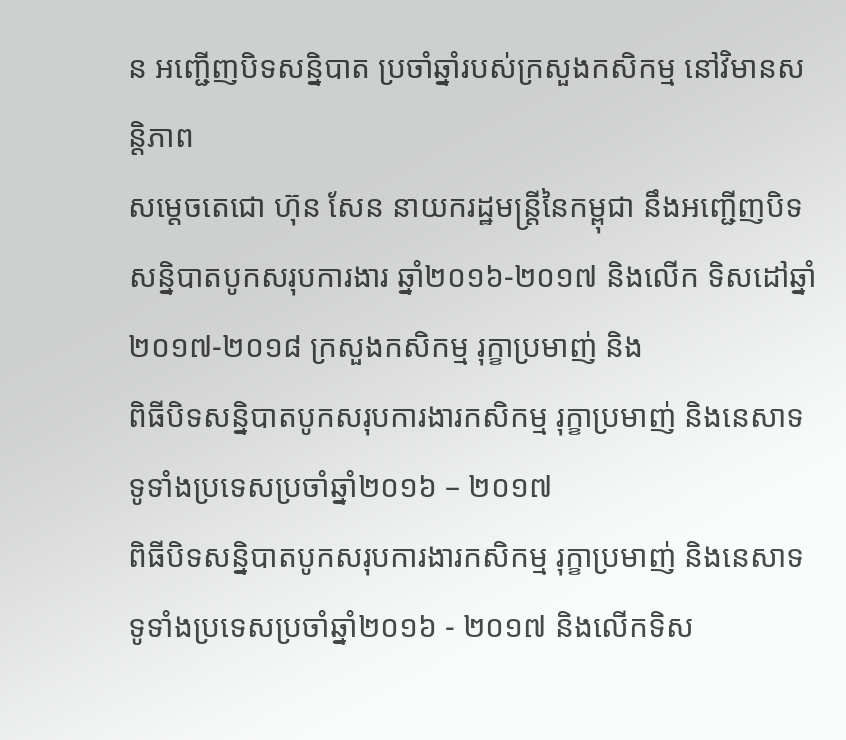ន អញ្ជើញបិទសន្និបាត ប្រចាំឆ្នាំរបស់ក្រសួងកសិកម្ម នៅវិមានសន្តិភាព
សម្តេចតេជោ ហ៊ុន សែន នាយករដ្ឋមន្រ្តីនៃកម្ពុជា នឹងអញ្ជើញបិទសន្និបាតបូកសរុបការងារ ឆ្នាំ២០១៦-២០១៧ និងលើក ទិសដៅឆ្នាំ២០១៧-២០១៨ ក្រសួងកសិកម្ម រុក្ខាប្រមាញ់ និង
ពិធីបិទសន្និបាតបូកសរុបការងារកសិកម្ម រុក្ខាប្រមាញ់ និងនេសាទ ទូទាំងប្រទេសប្រចាំឆ្នាំ២០១៦ – ២០១៧
ពិធីបិទសន្និបាតបូកសរុបការងារកសិកម្ម រុក្ខាប្រមាញ់ និងនេសាទ ទូទាំងប្រទេសប្រចាំឆ្នាំ២០១៦ - ២០១៧ និងលើកទិស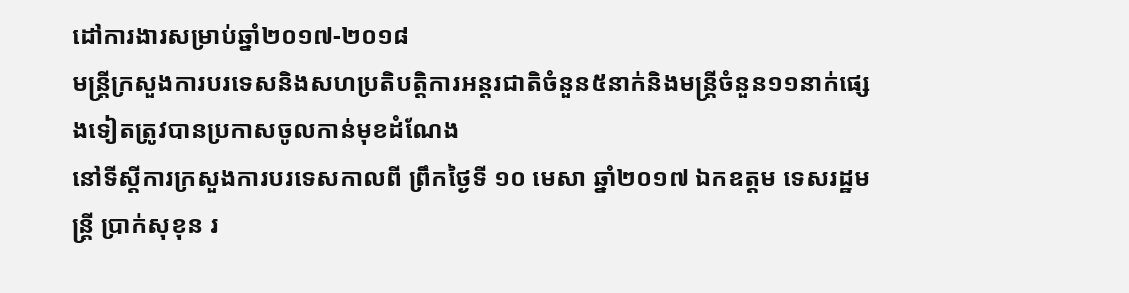ដៅការងារសម្រាប់ឆ្នាំ២០១៧-២០១៨
មន្ដ្រីក្រសួងការបរទេសនិងសហប្រតិបត្តិការអន្ដរជាតិចំនួន៥នាក់និងមន្រ្ដីចំនួន១១នាក់ផ្សេងទៀតត្រូវបានប្រកាសចូលកាន់មុខដំណែង
នៅទីស្តីការក្រសួងការបរទេសកាលពី ព្រឹកថ្ងៃទី ១០ មេសា ឆ្នាំ២០១៧ ឯកឧត្តម ទេសរដ្ឋមន្ត្រី ប្រាក់សុខុន រ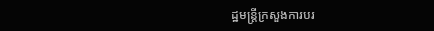ដ្ឋមន្ត្រីក្រសួងការបរ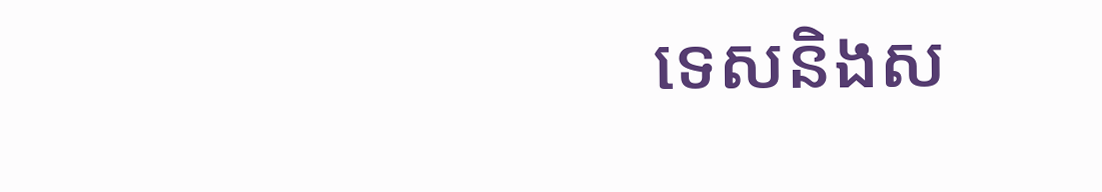ទេសនិងស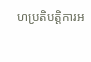ហប្រតិបត្តិការអ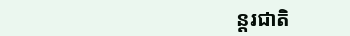ន្តរជាតិ